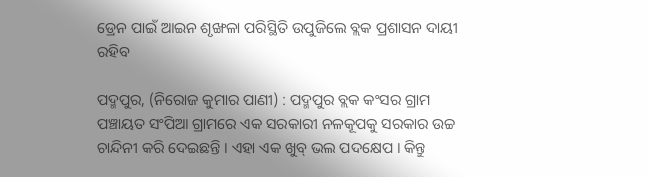ଡ୍ରେନ ପାଇଁ ଆଇନ ଶୃଙ୍ଖଳା ପରିସ୍ଥିତି ଉପୁଜିଲେ ବ୍ଲକ ପ୍ରଶାସନ ଦାୟୀ ରହିବ

ପଦ୍ମପୁର, (ନିରୋଜ କୁମାର ପାଣୀ) : ପଦ୍ମପୁର ବ୍ଲକ କଂସର ଗ୍ରାମ ପଞ୍ଚାୟତ ସଂପିଆ ଗ୍ରାମରେ ଏକ ସରକାରୀ ନଳକୂପକୁ ସରକାର ଉଚ୍ଚ ଚାନ୍ଦିନୀ କରି ଦେଇଛନ୍ତି । ଏହା ଏକ ଖୁବ୍ ଭଲ ପଦକ୍ଷେପ । କିନ୍ତୁ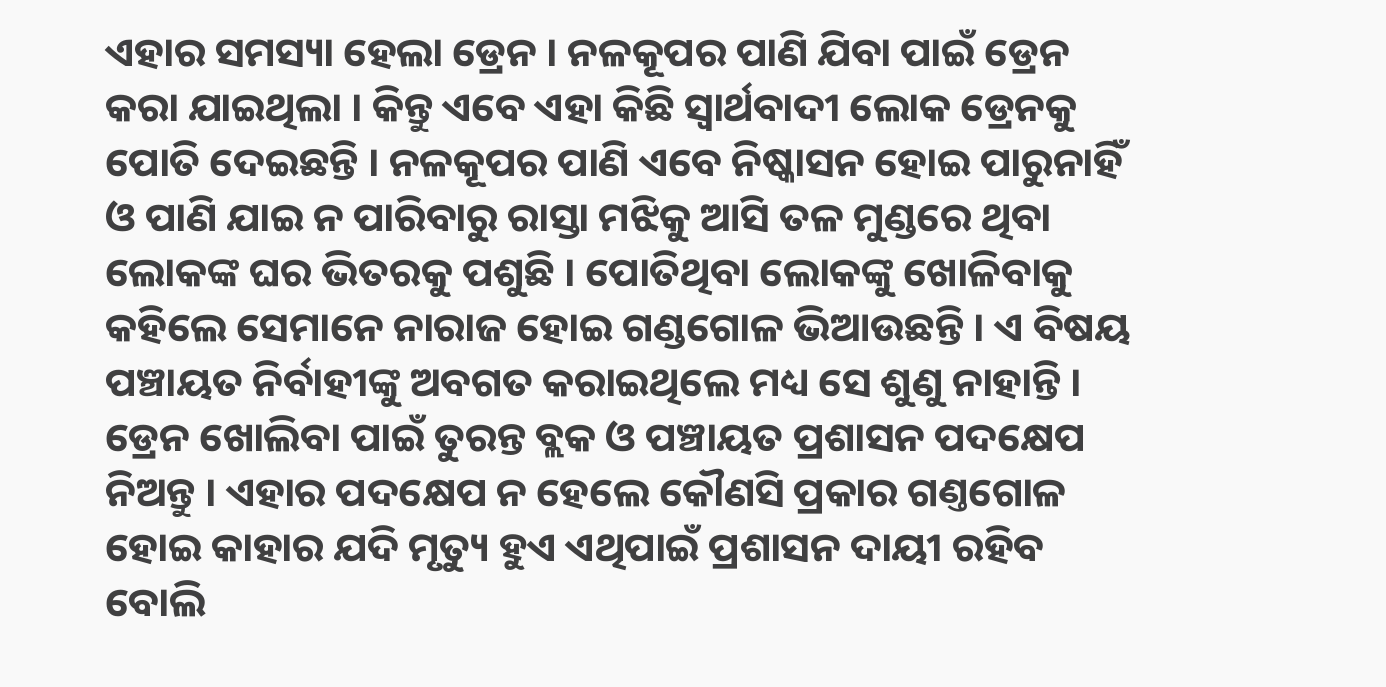ଏହାର ସମସ୍ୟା ହେଲା ଡ୍ରେନ । ନଳକୂପର ପାଣି ଯିବା ପାଇଁ ଡ୍ରେନ କରା ଯାଇଥିଲା । କିନ୍ତୁ ଏବେ ଏହା କିଛି ସ୍ବାର୍ଥବାଦୀ ଲୋକ ଡ୍ରେନକୁ ପୋତି ଦେଇଛନ୍ତି । ନଳକୂପର ପାଣି ଏବେ ନିଷ୍କାସନ ହୋଇ ପାରୁନାହିଁ ଓ ପାଣି ଯାଇ ନ ପାରିବାରୁ ରାସ୍ତା ମଝିକୁ ଆସି ତଳ ମୁଣ୍ଡରେ ଥିବା ଲୋକଙ୍କ ଘର ଭିତରକୁ ପଶୁଛି । ପୋତିଥିବା ଲୋକଙ୍କୁ ଖୋଳିବାକୁ କହିଲେ ସେମାନେ ନାରାଜ ହୋଇ ଗଣ୍ଡଗୋଳ ଭିଆଉଛନ୍ତି । ଏ ବିଷୟ ପଞ୍ଚାୟତ ନିର୍ବାହୀଙ୍କୁ ଅବଗତ କରାଇଥିଲେ ମଧ୍ୟ ସେ ଶୁଣୁ ନାହାନ୍ତି । ଡ୍ରେନ ଖୋଲିବା ପାଇଁ ତୁରନ୍ତ ବ୍ଲକ ଓ ପଞ୍ଚାୟତ ପ୍ରଶାସନ ପଦକ୍ଷେପ ନିଅନ୍ତୁ । ଏହାର ପଦକ୍ଷେପ ନ ହେଲେ କୌଣସି ପ୍ରକାର ଗଣ୍ତଗୋଳ ହୋଇ କାହାର ଯଦି ମୃତ୍ୟୁ ହୁଏ ଏଥିପାଇଁ ପ୍ରଶାସନ ଦାୟୀ ରହିବ ବୋଲି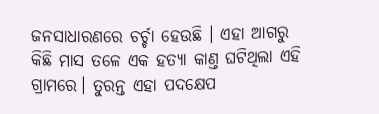ଜନସାଧାରଣରେ ଚର୍ଚ୍ଚା ହେଉଛି । ଏହା ଆଗରୁ କିଛି ମାସ ତଳେ ଏକ ହତ୍ୟା କାଣ୍ତ ଘଟିଥିଲା ଏହି ଗ୍ରାମରେ। ତୁରନ୍ତ ଏହା ପଦକ୍ଷେପ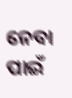ନେବା ପାଇଁ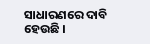ସାଧାରଣରେ ଦାବି ହେଉଛି ।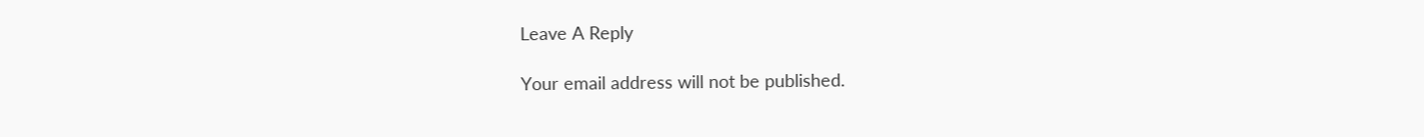Leave A Reply

Your email address will not be published.